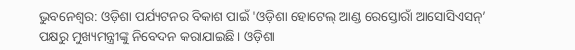ଭୁବନେଶ୍ୱର: ଓଡ଼ିଶା ପର୍ଯ୍ୟଟନର ବିକାଶ ପାଇଁ 'ଓଡ଼ିଶା ହୋଟେଲ୍ ଆଣ୍ଡ ରେସ୍ତୋରାଁ ଆସୋସିଏସନ୍’ ପକ୍ଷରୁ ମୁଖ୍ୟମନ୍ତ୍ରୀଙ୍କୁ ନିବେଦନ କରାଯାଇଛି। ଓଡ଼ିଶା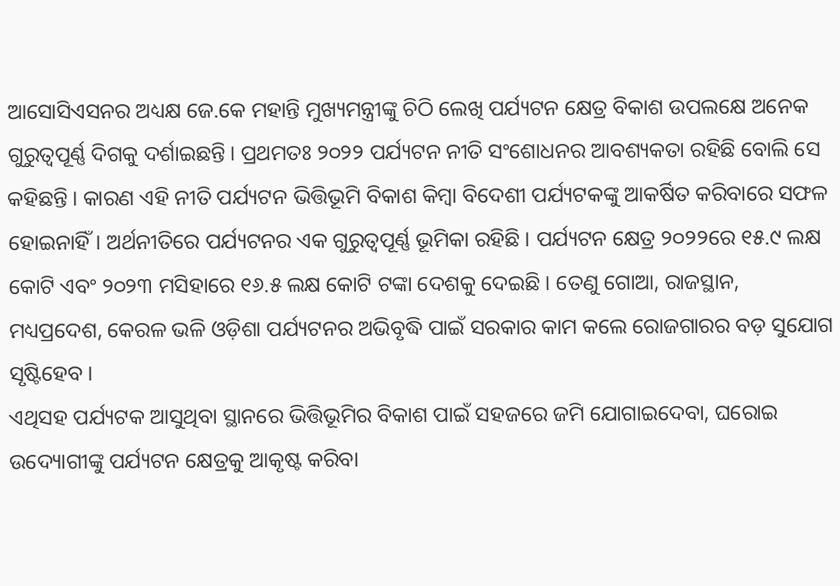ଆସୋସିଏସନର ଅଧ୍ୟକ୍ଷ ଜେ.କେ ମହାନ୍ତି ମୁଖ୍ୟମନ୍ତ୍ରୀଙ୍କୁ ଚିଠି ଲେଖି ପର୍ଯ୍ୟଟନ କ୍ଷେତ୍ର ବିକାଶ ଉପଲକ୍ଷେ ଅନେକ ଗୁରୁତ୍ବପୂର୍ଣ୍ଣ ଦିଗକୁ ଦର୍ଶାଇଛନ୍ତି। ପ୍ରଥମତଃ ୨୦୨୨ ପର୍ଯ୍ୟଟନ ନୀତି ସଂଶୋଧନର ଆବଶ୍ୟକତା ରହିଛି ବୋଲି ସେ କହିଛନ୍ତି। କାରଣ ଏହି ନୀତି ପର୍ଯ୍ୟଟନ ଭିତ୍ତିଭୂମି ବିକାଶ କିମ୍ବା ବିଦେଶୀ ପର୍ଯ୍ୟଟକଙ୍କୁ ଆକର୍ଷିତ କରିବାରେ ସଫଳ ହୋଇନାହିଁ। ଅର୍ଥନୀତିରେ ପର୍ଯ୍ୟଟନର ଏକ ଗୁରୁତ୍ବପୂର୍ଣ୍ଣ ଭୂମିକା ରହିଛି। ପର୍ଯ୍ୟଟନ କ୍ଷେତ୍ର ୨୦୨୨ରେ ୧୫.୯ ଲକ୍ଷ କୋଟି ଏବଂ ୨୦୨୩ ମସିହାରେ ୧୬.୫ ଲକ୍ଷ କୋଟି ଟଙ୍କା ଦେଶକୁ ଦେଇଛି। ତେଣୁ ଗୋଆ, ରାଜସ୍ଥାନ, ମଧ୍ୟପ୍ରଦେଶ, କେରଳ ଭଳି ଓଡ଼ିଶା ପର୍ଯ୍ୟଟନର ଅଭିବୃଦ୍ଧି ପାଇଁ ସରକାର କାମ କଲେ ରୋଜଗାରର ବଡ଼ ସୁଯୋଗ ସୃଷ୍ଟିହେବ।
ଏଥିସହ ପର୍ଯ୍ୟଟକ ଆସୁଥିବା ସ୍ଥାନରେ ଭିତ୍ତିଭୂମିର ବିକାଶ ପାଇଁ ସହଜରେ ଜମି ଯୋଗାଇଦେବା, ଘରୋଇ ଉଦ୍ୟୋଗୀଙ୍କୁ ପର୍ଯ୍ୟଟନ କ୍ଷେତ୍ରକୁ ଆକୃଷ୍ଟ କରିବା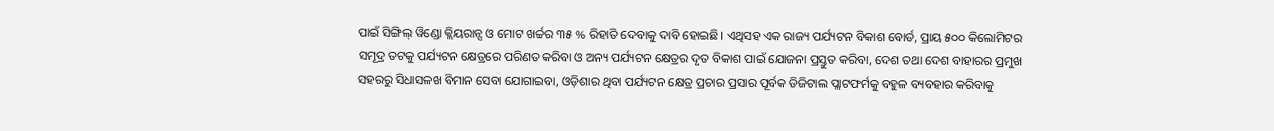ପାଇଁ ସିଙ୍ଗିଲ୍ ୱିଣ୍ଡୋ କ୍ଲିୟରାନ୍ସ ଓ ମୋଟ ଖର୍ଚ୍ଚର ୩୫ % ରିହାତି ଦେବାକୁ ଦାବି ହୋଇଛି। ଏଥିସହ ଏକ ରାଜ୍ୟ ପର୍ଯ୍ୟଟନ ବିକାଶ ବୋର୍ଡ, ପ୍ରାୟ ୫୦୦ କିଲୋମିଟର ସମୂଦ୍ର ତଟକୁ ପର୍ଯ୍ୟଟନ କ୍ଷେତ୍ରରେ ପରିଣତ କରିବା ଓ ଅନ୍ୟ ପର୍ଯ୍ୟଟନ କ୍ଷେତ୍ରର ଦୃତ ବିକାଶ ପାଇଁ ଯୋଜନା ପ୍ରସ୍ତୁତ କରିବା, ଦେଶ ତଥା ଦେଶ ବାହାରର ପ୍ରମୁଖ ସହରରୁ ସିଧାସଳଖ ବିମାନ ସେବା ଯୋଗାଇବା, ଓଡ଼ିଶାର ଥିବା ପର୍ଯ୍ୟଟନ କ୍ଷେତ୍ର ପ୍ରଚାର ପ୍ରସାର ପୂର୍ବକ ଡିଜିଟାଲ ପ୍ଲାଟଫର୍ମକୁ ବହୁଳ ବ୍ୟବହାର କରିବାକୁ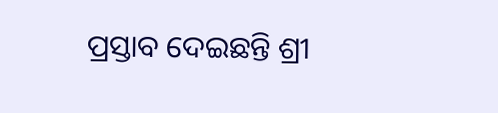ପ୍ରସ୍ତାବ ଦେଇଛନ୍ତି ଶ୍ରୀ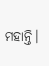ମହାନ୍ତି।